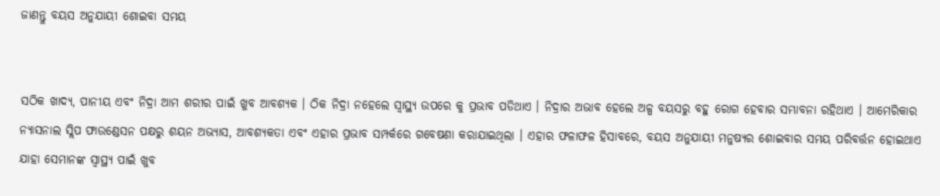ଜାଣନ୍ତୁ ବୟସ ଅନୁଯାୟୀ ଶୋଇବା ସମୟ


ସଠିକ ଖାଦ୍ୟ, ପାନୀୟ ଏବଂ ନିଦ୍ରା ଆମ ଶରୀର ପାଇଁ ଖୁବ ଆବଶ୍ୟକ । ଠିକ ନିଦ୍ରା ନହେଲେ ସ୍ୱାସ୍ଥ୍ୟ ଉପରେ କୁ ପ୍ରଭାବ ପଡିଥାଏ । ନିଦ୍ରାର ଅଭାବ ହେଲେ ଅଳ୍ପ ବୟସରୁ ବହୁ ରୋଗ ହେବାର ସମ୍ଭାବନା ରହିଥାଏ । ଆମେରିକାର ନ୍ୟାସନାଲ ସ୍ଲିପ ଫାଉଣ୍ଡେସନ ପକ୍ଷରୁ ଶୟନ ଅଭ୍ୟାସ, ଆବଶ୍ୟକତା ଏବଂ ଏହାର ପ୍ରଭାବ ସମ୍ପର୍କରେ ଗବେଷଣା କରାଯାଇଥିଲା । ଏହାର ଫଳାଫଳ ହିସାବରେ, ବୟସ ଅନୁଯାୟୀ ମନୁଷ୍ୟର ଶୋଇବାର ସମୟ ପରିବର୍ତ୍ତନ ହୋଇଥାଏ ଯାହା ସେମାନଙ୍କ ସ୍ୱାସ୍ଥ୍ୟ ପାଇଁ ଖୁବ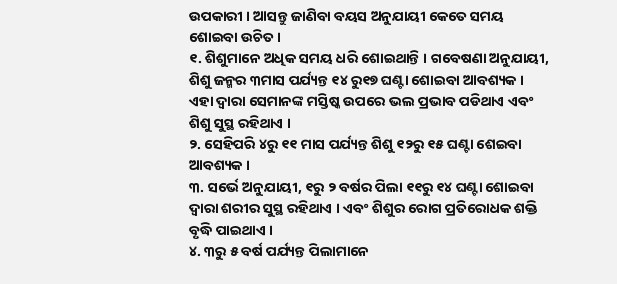ଉପକାରୀ । ଆସନ୍ତୁ ଜାଣିବା ବୟସ ଅନୁଯାୟୀ କେତେ ସମୟ ଶୋଇବା ଉଚିତ ।
୧. ଶିଶୁମାନେ ଅଧିକ ସମୟ ଧରି ଶୋଇଥାନ୍ତି । ଗବେଷଣା ଅନୁଯାୟୀ, ଶିଶୁ ଜନ୍ମର ୩ମାସ ପର୍ଯ୍ୟନ୍ତ ୧୪ ରୁ୧୭ ଘଣ୍ଟା ଶୋଇବା ଆବଶ୍ୟକ । ଏହା ଦ୍ୱାରା ସେମାନଙ୍କ ମସ୍ତିଷ୍କ ଉପରେ ଭଲ ପ୍ରଭାବ ପଡିଥାଏ ଏବଂ ଶିଶୁ ସୁସ୍ଥ ରହିଥାଏ ।
୨. ସେହିପରି ୪ରୁ ୧୧ ମାସ ପର୍ଯ୍ୟନ୍ତ ଶିଶୁ ୧୨ରୁ ୧୫ ଘଣ୍ଟା ଶେଇବା ଆବଶ୍ୟକ ।
୩. ସର୍ଭେ ଅନୁଯାୟୀ, ୧ରୁ ୨ ବର୍ଷର ପିଲା ୧୧ରୁ ୧୪ ଘଣ୍ଟା ଶୋଇବା ଦ୍ୱାରା ଶରୀର ସୁସ୍ଥ ରହିଥାଏ । ଏବଂ ଶିଶୁର ରୋଗ ପ୍ରତିରୋଧକ ଶକ୍ତି ବୃଦ୍ଧି ପାଇଥାଏ ।
୪. ୩ରୁ ୫ ବର୍ଷ ପର୍ଯ୍ୟନ୍ତ ପିଲାମାନେ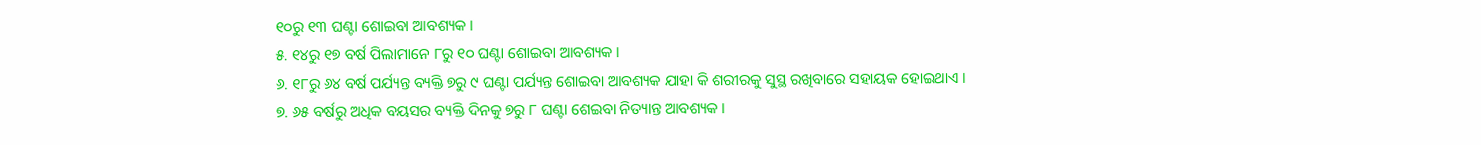୧୦ରୁ ୧୩ ଘଣ୍ଟା ଶୋଇବା ଆବଶ୍ୟକ ।
୫. ୧୪ରୁ ୧୭ ବର୍ଷ ପିଲାମାନେ ୮ରୁ ୧୦ ଘଣ୍ଟା ଶୋଇବା ଆବଶ୍ୟକ ।
୬. ୧୮ରୁ ୬୪ ବର୍ଷ ପର୍ଯ୍ୟନ୍ତ ବ୍ୟକ୍ତି ୭ରୁ ୯ ଘଣ୍ଟା ପର୍ଯ୍ୟନ୍ତ ଶୋଇବା ଆବଶ୍ୟକ ଯାହା କି ଶରୀରକୁ ସୁସ୍ଥ ରଖିବାରେ ସହାୟକ ହୋଇଥାଏ ।
୭. ୬୫ ବର୍ଷରୁ ଅଧିକ ବୟସର ବ୍ୟକ୍ତି ଦିନକୁ ୭ରୁ ୮ ଘଣ୍ଟା ଶେଇବା ନିତ୍ୟାନ୍ତ ଆବଶ୍ୟକ ।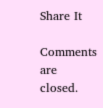Share It

Comments are closed.